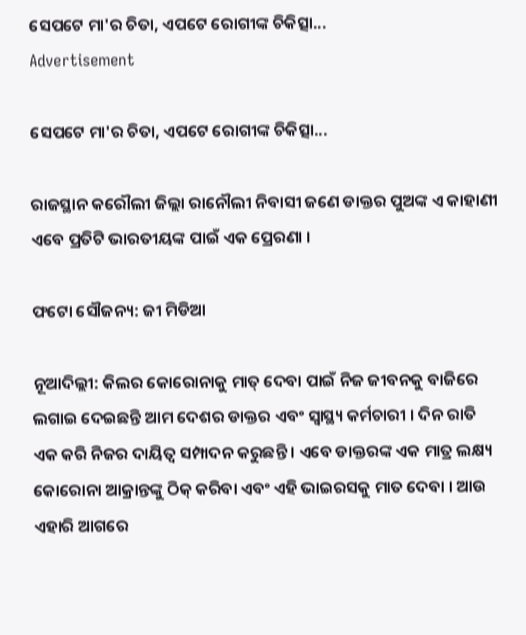ସେପଟେ ମା'ର ଚିତା, ଏପଟେ ରୋଗୀଙ୍କ ଚିକିତ୍ସା...
Advertisement

ସେପଟେ ମା'ର ଚିତା, ଏପଟେ ରୋଗୀଙ୍କ ଚିକିତ୍ସା...

ରାଜସ୍ଥାନ କରୌଲୀ ଜିଲ୍ଲା ରାନୌଲୀ ନିବାସୀ ଜଣେ ଡାକ୍ତର ପୁଅଙ୍କ ଏ କାହାଣୀ ଏବେ ପ୍ରତିଟି ଭାରତୀୟଙ୍କ ପାଇଁ ଏକ ପ୍ରେରଣା ।

ଫଟୋ ସୌଜନ୍ୟ: ଜୀ ମିଡିଆ

ନୂଆଦିଲ୍ଲୀ: କିଲର କୋରୋନାକୁ ମାତ୍ ଦେବା ପାଇଁ ନିଜ ଜୀବନକୁ ବାଜିରେ ଲଗାଇ ଦେଇଛନ୍ତି ଆମ ଦେଶର ଡାକ୍ତର ଏବଂ ସ୍ୱାସ୍ଥ୍ୟ କର୍ମଚାରୀ । ଦିନ ରାତି ଏକ କରି ନିଜର ଦାୟିତ୍ୱ ସମ୍ପାଦନ କରୁଛନ୍ତି । ଏବେ ଡାକ୍ତରଙ୍କ ଏକ ମାତ୍ର ଲକ୍ଷ୍ୟ କୋରୋନା ଆକ୍ରାନ୍ତଙ୍କୁ ଠିକ୍ କରିବା ଏବଂ ଏହି ଭାଇରସକୁ ମାତ ଦେବା । ଆଉ ଏହାରି ଆଗରେ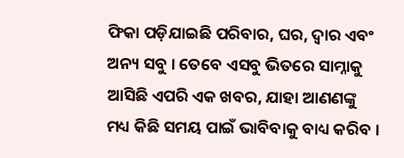ଫିକା ପଡ଼ିଯାଇଛି ପରିବାର, ଘର, ଦ୍ୱାର ଏବଂ ଅନ୍ୟ ସବୁ । ତେବେ ଏସବୁ ଭିତରେ ସାମ୍ନାକୁ ଆସିଛି ଏପରି ଏକ ଖବର, ଯାହା ଆଣଣଙ୍କୁ ମଧ୍ୟ କିଛି ସମୟ ପାଇଁ ଭାବିବାକୁ ବାଧ୍ୟ କରିବ ।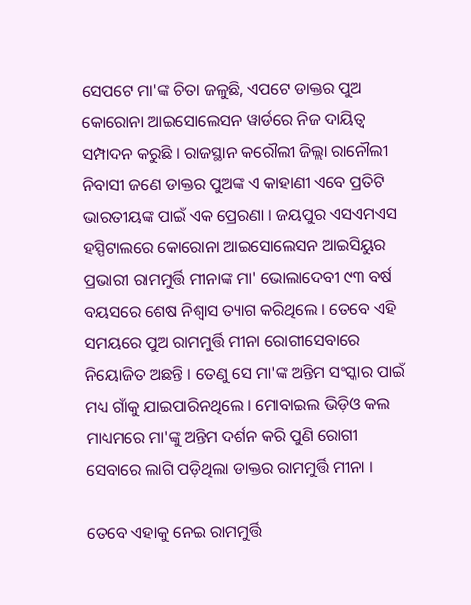ସେପଟେ ମା'ଙ୍କ ଚିତା ଜଳୁଛି, ଏପଟେ ଡାକ୍ତର ପୁଅ କୋରୋନା ଆଇସୋଲେସନ ୱାର୍ଡରେ ନିଜ ଦାୟିତ୍ୱ ସମ୍ପାଦନ କରୁଛି । ରାଜସ୍ଥାନ କରୌଲୀ ଜିଲ୍ଲା ରାନୌଲୀ ନିବାସୀ ଜଣେ ଡାକ୍ତର ପୁଅଙ୍କ ଏ କାହାଣୀ ଏବେ ପ୍ରତିଟି ଭାରତୀୟଙ୍କ ପାଇଁ ଏକ ପ୍ରେରଣା । ଜୟପୁର ଏସଏମଏସ ହସ୍ପିଟାଲରେ କୋରୋନା ଆଇସୋଲେସନ ଆଇସିୟୁର ପ୍ରଭାରୀ ରାମମୁର୍ତ୍ତି ମୀନାଙ୍କ ମା' ଭୋଲାଦେବୀ ୯୩ ବର୍ଷ ବୟସରେ ଶେଷ ନିଶ୍ୱାସ ତ୍ୟାଗ କରିଥିଲେ । ତେବେ ଏହି ସମୟରେ ପୁଅ ରାମମୁର୍ତ୍ତି ମୀନା ରୋଗୀସେବାରେ ନିୟୋଜିତ ଅଛନ୍ତି । ତେଣୁ ସେ ମା'ଙ୍କ ଅନ୍ତିମ ସଂସ୍କାର ପାଇଁ ମଧ୍ୟ ଗାଁକୁ ଯାଇପାରିନଥିଲେ । ମୋବାଇଲ ଭିଡ଼ିଓ କଲ ମାଧ୍ୟମରେ ମା'ଙ୍କୁ ଅନ୍ତିମ ଦର୍ଶନ କରି ପୁଣି ରୋଗୀ ସେବାରେ ଲାଗି ପଡ଼ିଥିଲା ଡାକ୍ତର ରାମମୁର୍ତ୍ତି ମୀନା ।

ତେବେ ଏହାକୁ ନେଇ ରାମମୁର୍ତ୍ତି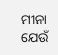ମୀନା ଯେଉଁ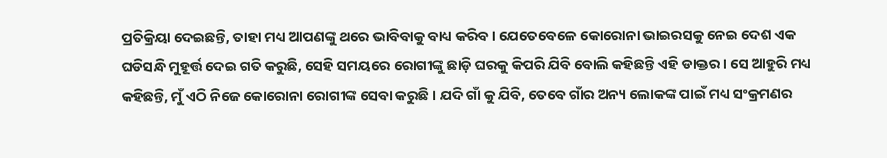ପ୍ରତିକ୍ରିୟା ଦେଇଛନ୍ତି, ତାହା ମଧ୍ୟ ଆପଣଙ୍କୁ ଥରେ ଭାବିବାକୁ ବାଧ୍ୟ କରିବ । ଯେତେବେଳେ କୋରୋନା ଭାଇରସକୁ ନେଇ ଦେଶ ଏକ ଘଡିସନ୍ଧି ମୁହୂର୍ତ୍ତ ଦେଇ ଗତି କରୁଛି, ସେହି ସମୟରେ ରୋଗୀଙ୍କୁ ଛାଡ଼ି ଘରକୁ କିପରି ଯିବି ବୋଲି କହିଛନ୍ତି ଏହି ଡାକ୍ତର । ସେ ଆହୁରି ମଧ୍ୟ କହିଛନ୍ତି, ମୁଁ ଏଠି ନିଜେ କୋରୋନା ରୋଗୀଙ୍କ ସେବା କରୁଛି । ଯଦି ଗାଁ କୁ ଯିବି, ତେବେ ଗାଁର ଅନ୍ୟ ଲୋକଙ୍କ ପାଇଁ ମଧ୍ୟ ସଂକ୍ରମଣର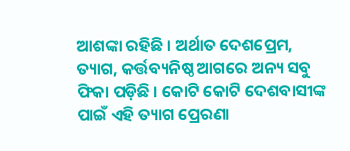ଆଶଙ୍କା ରହିଛି । ଅର୍ଥାତ ଦେଶପ୍ରେମ, ତ୍ୟାଗ, କର୍ତ୍ତବ୍ୟନିଷ୍ଠ ଆଗରେ ଅନ୍ୟ ସବୁ ଫିକା ପଡ଼ିଛି । କୋଟି କୋଟି ଦେଶବାସୀଙ୍କ ପାଇଁ ଏହି ତ୍ୟାଗ ପ୍ରେରଣା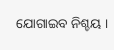ଯୋଗାଇବ ନିଶ୍ଚୟ ।